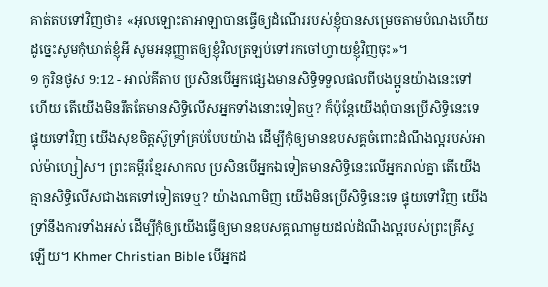គាត់តបទៅវិញថា៖ «អុលឡោះតាអាឡាបានធ្វើឲ្យដំណើររបស់ខ្ញុំបានសម្រេចតាមបំណងហើយ ដូច្នេះសូមកុំឃាត់ខ្ញុំអី សូមអនុញ្ញាតឲ្យខ្ញុំវិលត្រឡប់ទៅរកចៅហ្វាយខ្ញុំវិញចុះ»។
១ កូរិនថូស 9:12 - អាល់គីតាប ប្រសិនបើអ្នកផ្សេងមានសិទ្ធិទទួលផលពីបងប្អូនយ៉ាងនេះទៅហើយ តើយើងមិនរឹតតែមានសិទ្ធិលើសអ្នកទាំងនោះទៀតឬ? ក៏ប៉ុន្ដែយើងពុំបានប្រើសិទ្ធិនេះទេ ផ្ទុយទៅវិញ យើងសុខចិត្ដស៊ូទ្រាំគ្រប់បែបយ៉ាង ដើម្បីកុំឲ្យមានឧបសគ្គចំពោះដំណឹងល្អរបស់អាល់ម៉ាហ្សៀស។ ព្រះគម្ពីរខ្មែរសាកល ប្រសិនបើអ្នកឯទៀតមានសិទ្ធិនេះលើអ្នករាល់គ្នា តើយើងគ្មានសិទ្ធិលើសជាងគេទៅទៀតទេឬ? យ៉ាងណាមិញ យើងមិនប្រើសិទ្ធិនេះទេ ផ្ទុយទៅវិញ យើងទ្រាំនឹងការទាំងអស់ ដើម្បីកុំឲ្យយើងធ្វើឲ្យមានឧបសគ្គណាមួយដល់ដំណឹងល្អរបស់ព្រះគ្រីស្ទឡើយ។ Khmer Christian Bible បើអ្នកដ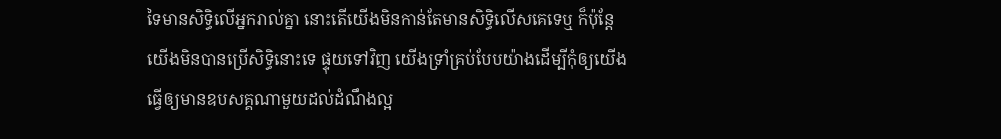ទៃមានសិទ្ធិលើអ្នករាល់គ្នា នោះតើយើងមិនកាន់តែមានសិទ្ធិលើសគេទេឬ ក៏ប៉ុន្ដែយើងមិនបានប្រើសិទ្ធិនោះទេ ផ្ទុយទៅវិញ យើងទ្រាំគ្រប់បែបយ៉ាងដើម្បីកុំឲ្យយើងធ្វើឲ្យមានឧបសគ្គណាមួយដល់ដំណឹងល្អ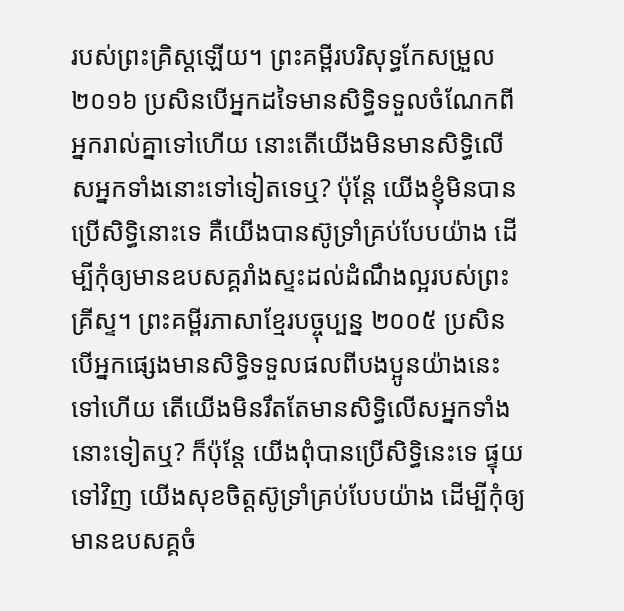របស់ព្រះគ្រិស្ដឡើយ។ ព្រះគម្ពីរបរិសុទ្ធកែសម្រួល ២០១៦ ប្រសិនបើអ្នកដទៃមានសិទ្ធិទទួលចំណែកពីអ្នករាល់គ្នាទៅហើយ នោះតើយើងមិនមានសិទ្ធិលើសអ្នកទាំងនោះទៅទៀតទេឬ? ប៉ុន្តែ យើងខ្ញុំមិនបានប្រើសិទ្ធិនោះទេ គឺយើងបានស៊ូទ្រាំគ្រប់បែបយ៉ាង ដើម្បីកុំឲ្យមានឧបសគ្គរាំងស្ទះដល់ដំណឹងល្អរបស់ព្រះគ្រីស្ទ។ ព្រះគម្ពីរភាសាខ្មែរបច្ចុប្បន្ន ២០០៥ ប្រសិនបើអ្នកផ្សេងមានសិទ្ធិទទួលផលពីបងប្អូនយ៉ាងនេះទៅហើយ តើយើងមិនរឹតតែមានសិទ្ធិលើសអ្នកទាំងនោះទៀតឬ? ក៏ប៉ុន្តែ យើងពុំបានប្រើសិទ្ធិនេះទេ ផ្ទុយទៅវិញ យើងសុខចិត្តស៊ូទ្រាំគ្រប់បែបយ៉ាង ដើម្បីកុំឲ្យមានឧបសគ្គចំ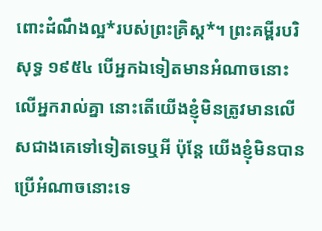ពោះដំណឹងល្អ*របស់ព្រះគ្រិស្ត*។ ព្រះគម្ពីរបរិសុទ្ធ ១៩៥៤ បើអ្នកឯទៀតមានអំណាចនោះលើអ្នករាល់គ្នា នោះតើយើងខ្ញុំមិនត្រូវមានលើសជាងគេទៅទៀតទេឬអី ប៉ុន្តែ យើងខ្ញុំមិនបានប្រើអំណាចនោះទេ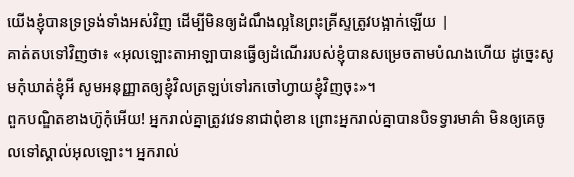យើងខ្ញុំបានទ្រទ្រង់ទាំងអស់វិញ ដើម្បីមិនឲ្យដំណឹងល្អនៃព្រះគ្រីស្ទត្រូវបង្អាក់ឡើយ |
គាត់តបទៅវិញថា៖ «អុលឡោះតាអាឡាបានធ្វើឲ្យដំណើររបស់ខ្ញុំបានសម្រេចតាមបំណងហើយ ដូច្នេះសូមកុំឃាត់ខ្ញុំអី សូមអនុញ្ញាតឲ្យខ្ញុំវិលត្រឡប់ទៅរកចៅហ្វាយខ្ញុំវិញចុះ»។
ពួកបណ្ឌិតខាងហ៊ូកុំអើយ! អ្នករាល់គ្នាត្រូវវេទនាជាពុំខាន ព្រោះអ្នករាល់គ្នាបានបិទទ្វារមាគ៌ា មិនឲ្យគេចូលទៅស្គាល់អុលឡោះ។ អ្នករាល់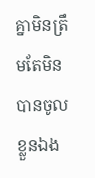គ្នាមិនត្រឹមតែមិនបានចូលខ្លួនឯង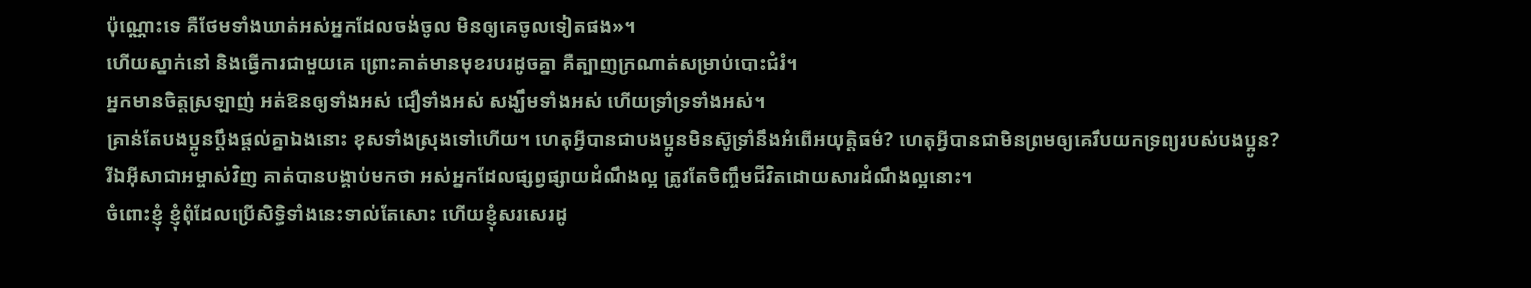ប៉ុណ្ណោះទេ គឺថែមទាំងឃាត់អស់អ្នកដែលចង់ចូល មិនឲ្យគេចូលទៀតផង»។
ហើយស្នាក់នៅ និងធ្វើការជាមួយគេ ព្រោះគាត់មានមុខរបរដូចគ្នា គឺត្បាញក្រណាត់សម្រាប់បោះជំរំ។
អ្នកមានចិត្ដស្រឡាញ់ អត់ឱនឲ្យទាំងអស់ ជឿទាំងអស់ សង្ឃឹមទាំងអស់ ហើយទ្រាំទ្រទាំងអស់។
គ្រាន់តែបងប្អូនប្ដឹងផ្ដល់គ្នាឯងនោះ ខុសទាំងស្រុងទៅហើយ។ ហេតុអ្វីបានជាបងប្អូនមិនស៊ូទ្រាំនឹងអំពើអយុត្ដិធម៌? ហេតុអ្វីបានជាមិនព្រមឲ្យគេរឹបយកទ្រព្យរបស់បងប្អូន?
រីឯអ៊ីសាជាអម្ចាស់វិញ គាត់បានបង្គាប់មកថា អស់អ្នកដែលផ្សព្វផ្សាយដំណឹងល្អ ត្រូវតែចិញ្ចឹមជីវិតដោយសារដំណឹងល្អនោះ។
ចំពោះខ្ញុំ ខ្ញុំពុំដែលប្រើសិទ្ធិទាំងនេះទាល់តែសោះ ហើយខ្ញុំសរសេរដូ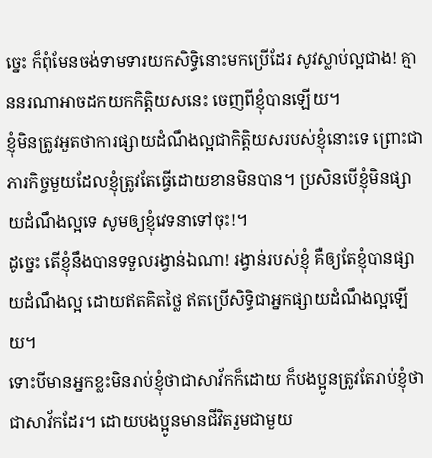ច្នេះ ក៏ពុំមែនចង់ទាមទារយកសិទ្ធិនោះមកប្រើដែរ សូវស្លាប់ល្អជាង! គ្មាននរណាអាចដកយកកិត្ដិយសនេះ ចេញពីខ្ញុំបានឡើយ។
ខ្ញុំមិនត្រូវអួតថាការផ្សាយដំណឹងល្អជាកិត្ដិយសរបស់ខ្ញុំនោះទេ ព្រោះជាភារកិច្ចមួយដែលខ្ញុំត្រូវតែធ្វើដោយខានមិនបាន។ ប្រសិនបើខ្ញុំមិនផ្សាយដំណឹងល្អទេ សូមឲ្យខ្ញុំវេទនាទៅចុះ!។
ដូច្នេះ តើខ្ញុំនឹងបានទទួលរង្វាន់ឯណា! រង្វាន់របស់ខ្ញុំ គឺឲ្យតែខ្ញុំបានផ្សាយដំណឹងល្អ ដោយឥតគិតថ្លៃ ឥតប្រើសិទ្ធិជាអ្នកផ្សាយដំណឹងល្អឡើយ។
ទោះបីមានអ្នកខ្លះមិនរាប់ខ្ញុំថាជាសាវ័កក៏ដោយ ក៏បងប្អូនត្រូវតែរាប់ខ្ញុំថាជាសាវ័កដែរ។ ដោយបងប្អូនមានជីវិតរួមជាមួយ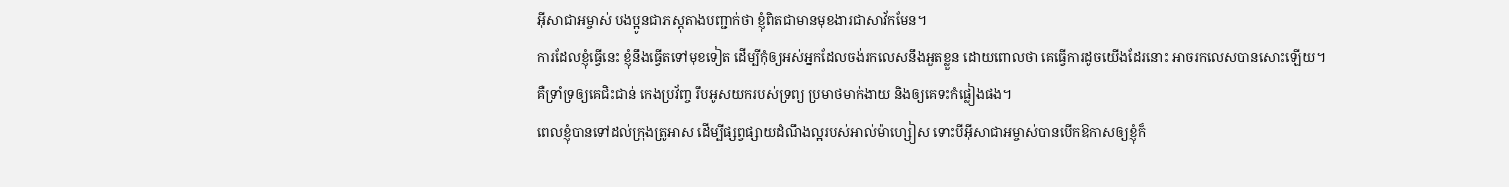អ៊ីសាជាអម្ចាស់ បងប្អូនជាភស្ដុតាងបញ្ជាក់ថា ខ្ញុំពិតជាមានមុខងារជាសាវ័កមែន។
ការដែលខ្ញុំធ្វើនេះ ខ្ញុំនឹងធ្វើតទៅមុខទៀត ដើម្បីកុំឲ្យអស់អ្នកដែលចង់រកលេសនឹងអួតខ្លួន ដោយពោលថា គេធ្វើការដូចយើងដែរនោះ អាចរកលេសបានសោះឡើយ។
គឺទ្រាំទ្រឲ្យគេជិះជាន់ កេងប្រវ័ញ្ច រឹបអូសយករបស់ទ្រព្យ ប្រមាថមាក់ងាយ និងឲ្យគេទះកំផ្លៀងផង។
ពេលខ្ញុំបានទៅដល់ក្រុងត្រូអាស ដើម្បីផ្សព្វផ្សាយដំណឹងល្អរបស់អាល់ម៉ាហ្សៀស ទោះបីអ៊ីសាជាអម្ចាស់បានបើកឱកាសឲ្យខ្ញុំក៏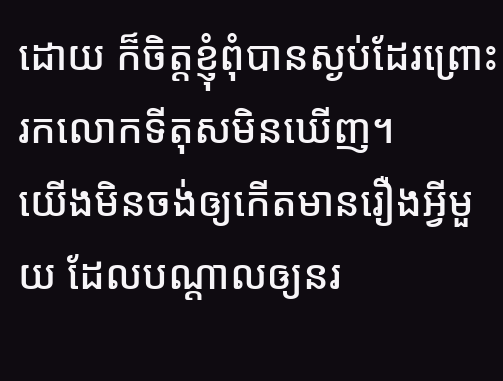ដោយ ក៏ចិត្ដខ្ញុំពុំបានស្ងប់ដែរព្រោះរកលោកទីតុសមិនឃើញ។
យើងមិនចង់ឲ្យកើតមានរឿងអ្វីមួយ ដែលបណ្ដាលឲ្យនរ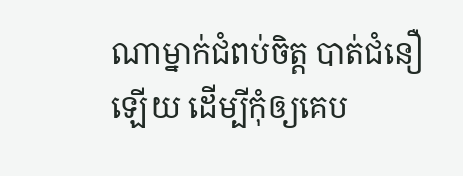ណាម្នាក់ជំពប់ចិត្ដ បាត់ជំនឿឡើយ ដើម្បីកុំឲ្យគេប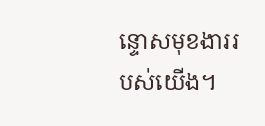ន្ទោសមុខងាររបស់យើង។